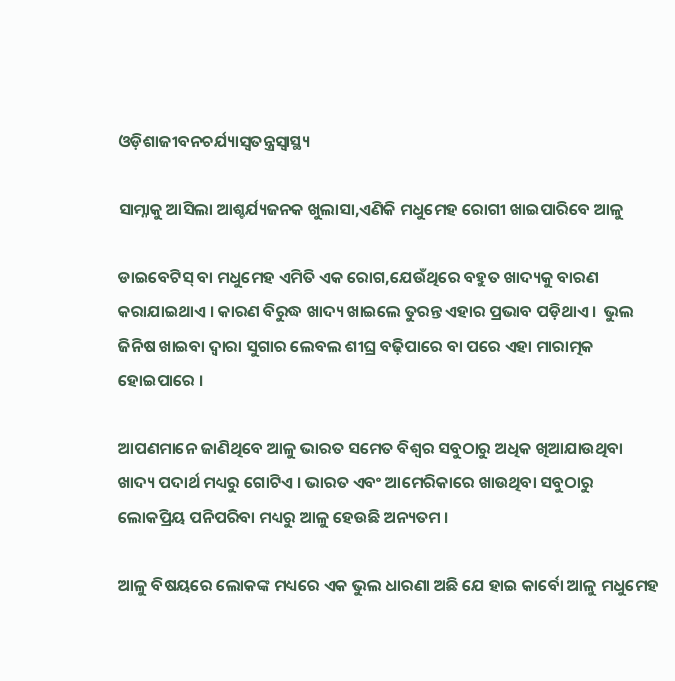ଓଡ଼ିଶାଜୀବନଚର୍ଯ୍ୟାସ୍ୱତନ୍ତ୍ରସ୍ୱାସ୍ଥ୍ୟ

ସାମ୍ନାକୁ ଆସିଲା ଆଶ୍ଚର୍ଯ୍ୟଜନକ ଖୁଲାସା,ଏଣିକି ମଧୁମେହ ରୋଗୀ ଖାଇପାରିବେ ଆଳୁ

ଡାଇବେଟିସ୍ ବା ମଧୁମେହ ଏମିତି ଏକ ରୋଗ,ଯେଉଁଥିରେ ବହୁତ ଖାଦ୍ୟକୁ ବାରଣ କରାଯାଇଥାଏ । କାରଣ ବିରୁଦ୍ଧ ଖାଦ୍ୟ ଖାଇଲେ ତୁରନ୍ତ ଏହାର ପ୍ରଭାବ ପଡ଼ିଥାଏ ।  ଭୁଲ ଜିନିଷ ଖାଇବା ଦ୍ୱାରା ସୁଗାର ଲେବଲ ଶୀଘ୍ର ବଢ଼ିପାରେ ବା ପରେ ଏହା ମାରାତ୍ମକ ହୋଇପାରେ ।

ଆପଣମାନେ ଜାଣିଥିବେ ଆଳୁ ଭାରତ ସମେତ ବିଶ୍ୱର ସବୁଠାରୁ ଅଧିକ ଖିଆଯାଉଥିବା ଖାଦ୍ୟ ପଦାର୍ଥ ମଧ୍ୟରୁ ଗୋଟିଏ । ଭାରତ ଏବଂ ଆମେରିକାରେ ଖାଉଥିବା ସବୁଠାରୁ ଲୋକପ୍ରିୟ ପନିପରିବା ମଧ୍ୟରୁ ଆଳୁ ହେଉଛି ଅନ୍ୟତମ ।

ଆଳୁ ବିଷୟରେ ଲୋକଙ୍କ ମଧ୍ୟରେ ଏକ ଭୁଲ ଧାରଣା ଅଛି ଯେ ହାଇ କାର୍ବୋ ଆଳୁ ମଧୁମେହ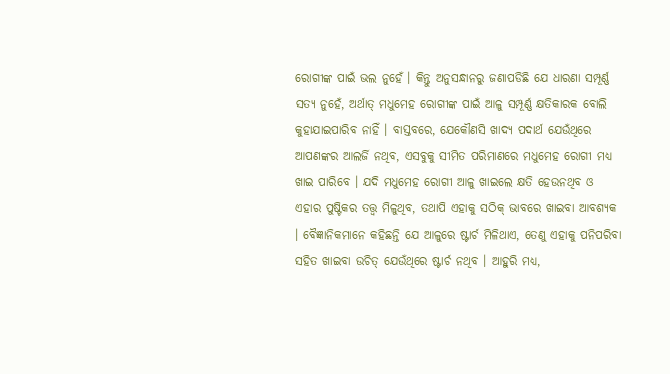ରୋଗୀଙ୍କ ପାଇଁ ଭଲ ନୁହେଁ । କିନ୍ତୁ ଅନୁସନ୍ଧାନରୁ ଜଣାପଡିଛି ଯେ ଧାରଣା ସମ୍ପୂର୍ଣ୍ଣ ସତ୍ୟ ନୁହେଁ, ଅର୍ଥାତ୍ ମଧୁମେହ ରୋଗୀଙ୍କ ପାଇଁ ଆଳୁ ସମ୍ପୂର୍ଣ୍ଣ କ୍ଷତିକାରକ ବୋଲି କୁହାଯାଇପାରିବ ନାହିଁ । ବାସ୍ତବରେ, ଯେକୌଣସି ଖାଦ୍ୟ ପଦାର୍ଥ ଯେଉଁଥିରେ ଆପଣଙ୍କର ଆଲର୍ଜି ନଥିବ, ଏସବୁକୁ ସୀମିତ ପରିମାଣରେ ମଧୁମେହ ରୋଗୀ ମଧ୍ୟ ଖାଇ ପାରିବେ । ଯଦି ମଧୁମେହ ରୋଗୀ ଆଳୁ ଖାଇଲେ କ୍ଷତି ହେଉନଥିବ ଓ ଏହାର ପୁଷ୍ଟିକର ତତ୍ତ୍ୱ ମିଳୁଥିବ, ତଥାପି ଏହାକୁ ସଠିକ୍ ଭାବରେ ଖାଇବା ଆବଶ୍ୟକ । ବୈଜ୍ଞାନିକମାନେ କହିଛନ୍ତି ଯେ ଆଳୁରେ ଷ୍ଟାର୍ଚ ମିଳିଥାଏ, ତେଣୁ ଏହାକୁ ପନିପରିବା ସହିତ ଖାଇବା ଉଚିତ୍ ଯେଉଁଥିରେ ଷ୍ଟାର୍ଚ ନଥିବ । ଆହୁରି ମଧ୍ୟ,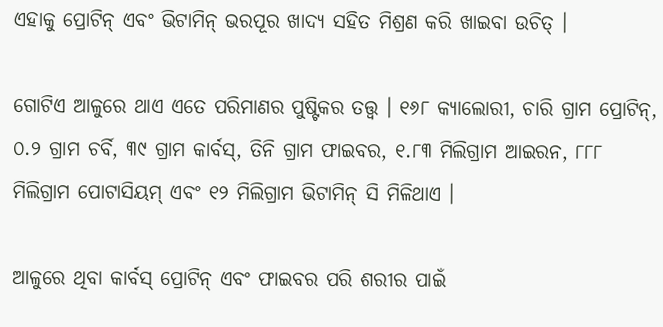ଏହାକୁ ପ୍ରୋଟିନ୍ ଏବଂ ଭିଟାମିନ୍ ଭରପୂର ଖାଦ୍ୟ ସହିତ ମିଶ୍ରଣ କରି ଖାଇବା ଉଚିତ୍ ।

ଗୋଟିଏ ଆଳୁରେ ଥାଏ ଏତେ ପରିମାଣର ପୁଷ୍ଟିକର ତତ୍ତ୍ୱ । ୧୬୮ କ୍ୟାଲୋରୀ, ଚାରି ଗ୍ରାମ ପ୍ରୋଟିନ୍, ୦.୨ ଗ୍ରାମ ଚର୍ବି, ୩୯ ଗ୍ରାମ କାର୍ବସ୍, ତିନି ଗ୍ରାମ ଫାଇବର, ୧.୮୩ ମିଲିଗ୍ରାମ ଆଇରନ, ୮୮୮ ମିଲିଗ୍ରାମ ପୋଟାସିୟମ୍ ଏବଂ ୧୨ ମିଲିଗ୍ରାମ ଭିଟାମିନ୍ ସି ମିଳିଥାଏ ।

ଆଳୁରେ ଥିବା କାର୍ବସ୍ ପ୍ରୋଟିନ୍ ଏବଂ ଫାଇବର ପରି ଶରୀର ପାଇଁ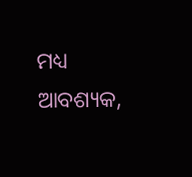ମଧ୍ୟ ଆବଶ୍ୟକ,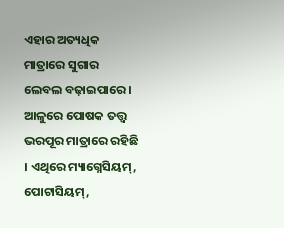ଏହାର ଅତ୍ୟଧିକ ମାତ୍ରାରେ ସୁଗାର ଲେବଲ ବଢ଼ାଇପାରେ । ଆଳୁରେ ପୋଷକ ତତ୍ତ୍ୱ ଭରପୂର ମାତ୍ରାରେ ରହିଛି । ଏଥିରେ ମ୍ୟାଗ୍ନେସିୟମ୍, ପୋଟାସିୟମ୍,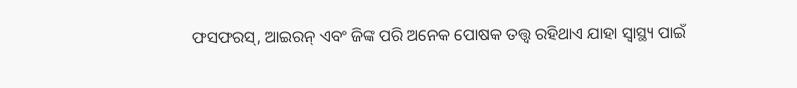ଫସଫରସ୍, ଆଇରନ୍ ଏବଂ ଜିଙ୍କ ପରି ଅନେକ ପୋଷକ ତତ୍ତ୍ୱ ରହିଥାଏ ଯାହା ସ୍ୱାସ୍ଥ୍ୟ ପାଇଁ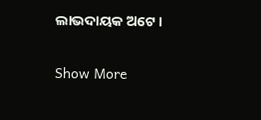ଲାଭଦାୟକ ଅଟେ ।

Show More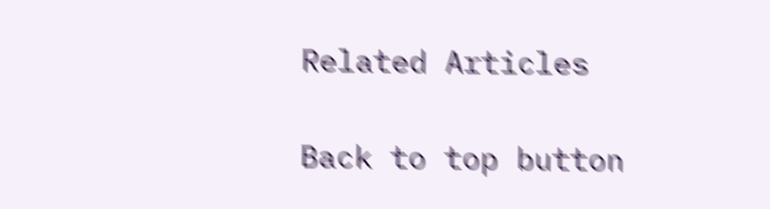Related Articles

Back to top button